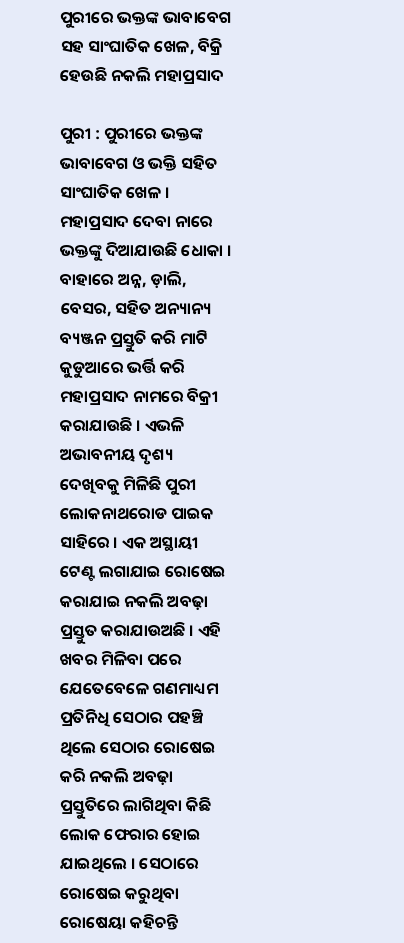ପୁରୀରେ ଭକ୍ତଙ୍କ ଭାବାବେଗ ସହ ସାଂଘାତିକ ଖେଳ, ବିକ୍ରି ହେଉଛି ନକଲି ମହାପ୍ରସାଦ

ପୁରୀ : ପୁରୀରେ ଭକ୍ତଙ୍କ ଭାବାବେଗ ଓ ଭକ୍ତି ସହିତ ସାଂଘାତିକ ଖେଳ । ମହାପ୍ରସାଦ ଦେବା ନାରେ ଭକ୍ତଙ୍କୁ ଦିଆଯାଉଛି ଧୋକା । ବାହାରେ ଅନ୍ନ, ଡ଼ାଲି, ବେସର, ସହିତ ଅନ୍ୟାନ୍ୟ ବ୍ୟଞ୍ଜନ ପ୍ରସ୍ତୁତି କରି ମାଟି କୁଡୁଆରେ ଭର୍ତ୍ତି କରି ମହାପ୍ରସାଦ ନାମରେ ବିକ୍ରୀ କରାଯାଉଛି । ଏଭଳି ଅଭାବନୀୟ ଦୃଶ୍ୟ ଦେଖିବକୁ ମିଳିଛି ପୁରୀ ଲୋକନାଥରୋଡ ପାଇକ ସାହିରେ । ଏକ ଅସ୍ଥାୟୀ ଟେଣ୍ଟ ଲଗାଯାଇ ରୋଷେଇ କରାଯାଇ ନକଲି ଅବଢ଼ା ପ୍ରସ୍ତୁତ କରାଯାଉଅଛି । ଏହି ଖବର ମିଳିବା ପରେ ଯେତେବେଳେ ଗଣମାଧ୍ୟମ ପ୍ରତିନିଧି ସେଠାର ପହଞ୍ଚି ଥିଲେ ସେଠାର ରୋଷେଇ କରି ନକଲି ଅବଢ଼ା ପ୍ରସ୍ତୁତିରେ ଲାଗିଥିବା କିଛି ଲୋକ ଫେରାର ହୋଇ ଯାଇଥିଲେ । ସେଠାରେ ରୋଷେଇ କରୁଥିବା ରୋଷେୟା କହିଚନ୍ତି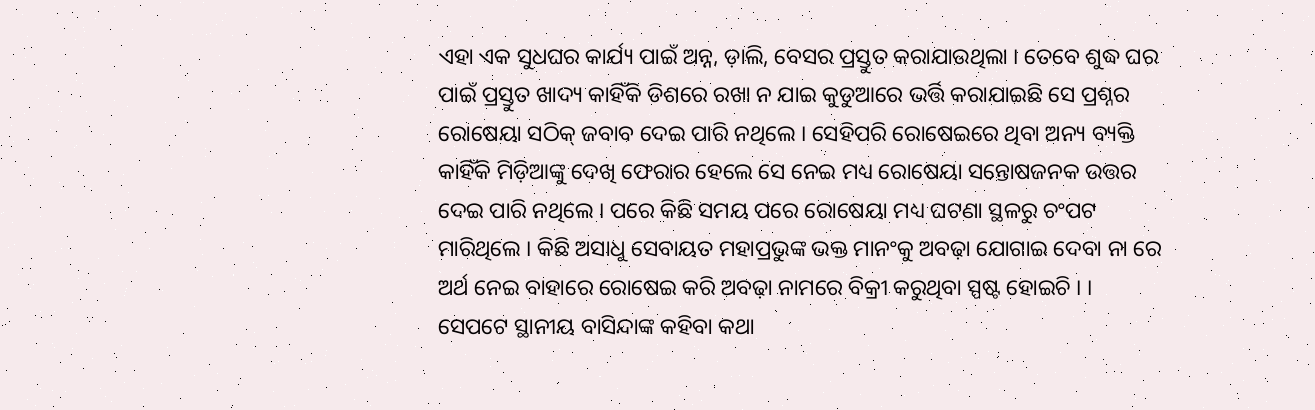ଏହା ଏକ ସୁଧଘର କାର୍ଯ୍ୟ ପାଇଁ ଅନ୍ନ, ଡ଼ାଲି, ବେସର ପ୍ରସ୍ତୁତ କରାଯାଉଥିଲା । ତେବେ ଶୁଦ୍ଧ ଘର ପାଇଁ ପ୍ରସ୍ତୁତ ଖାଦ୍ୟ କାହିଁକି ଡିଶରେ ରଖା ନ ଯାଇ କୁଡୁଆରେ ଭର୍ତ୍ତି କରାଯାଇଛି ସେ ପ୍ରଶ୍ନର ରୋଷେୟା ସଠିକ୍‌ ଜବାବ ଦେଇ ପାରି ନଥିଲେ । ସେହିପରି ରୋଷେଇରେ ଥିବା ଅନ୍ୟ ବ୍ୟକ୍ତି କାହିଁକି ମିଡ଼ିଆଙ୍କୁ ଦେଖି ଫେରାର ହେଲେ ସେ ନେଇ ମଧ୍ୟ ରୋଷେୟା ସନ୍ତୋଷଜନକ ଉତ୍ତର ଦେଇ ପାରି ନଥିଲେ । ପରେ କିଛି ସମୟ ପରେ ରୋଷେୟା ମଧ୍ୟ ଘଟଣା ସ୍ଥଳରୁ ଚଂପଟ ମାରିଥିଲେ । କିଛି ଅସାଧୁ ସେବାୟତ ମହାପ୍ରଭୁଙ୍କ ଭକ୍ତ ମାନଂକୁ ଅବଢ଼ା ଯୋଗାଇ ଦେବା ନା ରେ ଅର୍ଥ ନେଇ ବାହାରେ ରୋଷେଇ କରି ଅବଢ଼ା ନାମରେ ବିକ୍ରୀ କରୁଥିବା ସ୍ପଷ୍ଟ ହୋଇଚି । । ସେପଟେ ସ୍ଥାନୀୟ ବାସିନ୍ଦାଙ୍କ କହିବା କଥା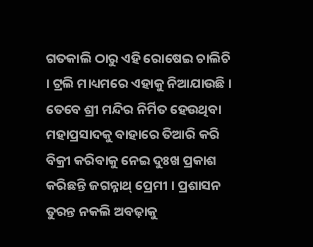ଗତକାଲି ଠାରୁ ଏହି ରୋଷେଇ ଚାଲିଚି । ଟ୍ରଲି ମାଧ୍ୟମରେ ଏହାକୁ ନିଆଯାଉଛି । ତେବେ ଶ୍ରୀ ମନ୍ଦିର ନିର୍ମିତ ହେଉଥିବା ମହାପ୍ରସାଦକୁ ବାହାରେ ତିଆରି କରି ବିକ୍ରୀ କରିବାକୁ ନେଇ ଦୁଃଖ ପ୍ରକାଶ କରିଛନ୍ତି ଜଗନ୍ନାଥ୍‌ ପ୍ରେମୀ । ପ୍ରଶାସନ ତୁରନ୍ତ ନକଲି ଅବଢ଼ାକୁ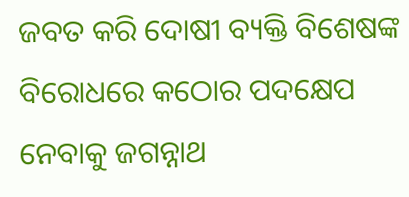ଜବତ କରି ଦୋଷୀ ବ୍ୟକ୍ତି ବିଶେଷଙ୍କ ବିରୋଧରେ କଠୋର ପଦକ୍ଷେପ ନେବାକୁ ଜଗନ୍ନାଥ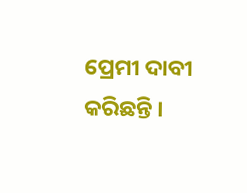ପ୍ରେମୀ ଦାବୀ କରିଛନ୍ତି ।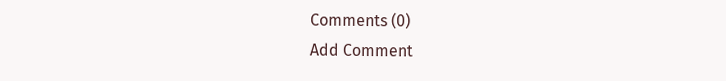Comments (0)
Add Comment